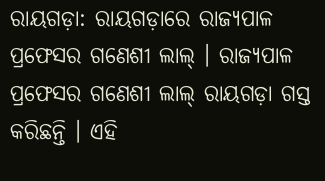ରାୟଗଡ଼ା: ରାୟଗଡ଼ାରେ ରାଜ୍ୟପାଳ ପ୍ରଫେସର ଗଣେଶୀ ଲାଲ୍ । ରାଜ୍ୟପାଳ ପ୍ରଫେସର ଗଣେଶୀ ଲାଲ୍ ରାୟଗଡ଼ା ଗସ୍ତ କରିଛନ୍ତି । ଏହି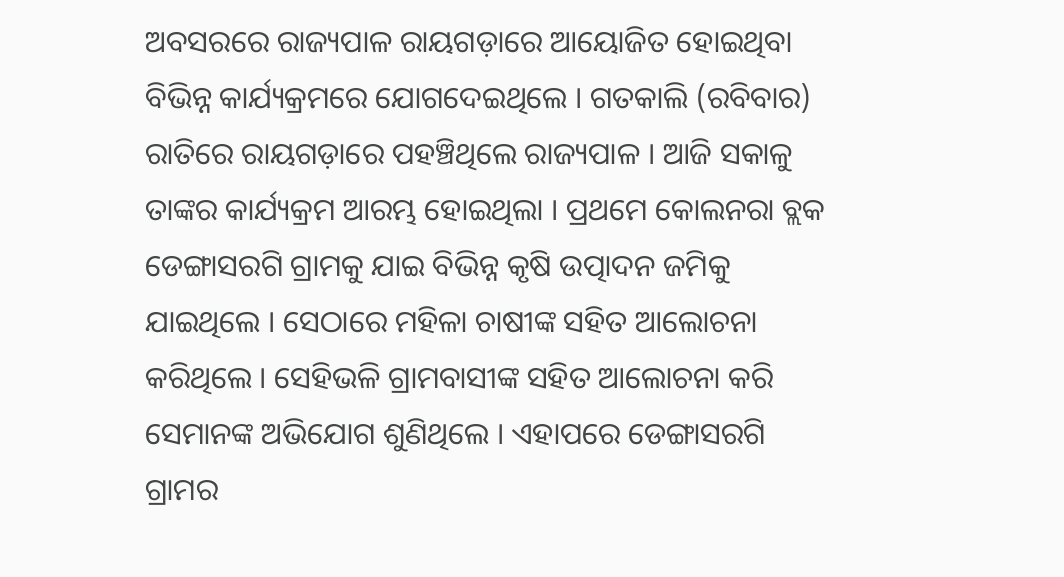ଅବସରରେ ରାଜ୍ୟପାଳ ରାୟଗଡ଼ାରେ ଆୟୋଜିତ ହୋଇଥିବା ବିଭିନ୍ନ କାର୍ଯ୍ୟକ୍ରମରେ ଯୋଗଦେଇଥିଲେ । ଗତକାଲି (ରବିବାର) ରାତିରେ ରାୟଗଡ଼ାରେ ପହଞ୍ଚିଥିଲେ ରାଜ୍ୟପାଳ । ଆଜି ସକାଳୁ ତାଙ୍କର କାର୍ଯ୍ୟକ୍ରମ ଆରମ୍ଭ ହୋଇଥିଲା । ପ୍ରଥମେ କୋଲନରା ବ୍ଲକ ଡେଙ୍ଗାସରଗି ଗ୍ରାମକୁ ଯାଇ ବିଭିନ୍ନ କୃଷି ଉତ୍ପାଦନ ଜମିକୁ ଯାଇଥିଲେ । ସେଠାରେ ମହିଳା ଚାଷୀଙ୍କ ସହିତ ଆଲୋଚନା କରିଥିଲେ । ସେହିଭଳି ଗ୍ରାମବାସୀଙ୍କ ସହିତ ଆଲୋଚନା କରି ସେମାନଙ୍କ ଅଭିଯୋଗ ଶୁଣିଥିଲେ । ଏହାପରେ ଡେଙ୍ଗାସରଗି ଗ୍ରାମର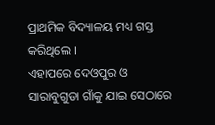ପ୍ରାଥମିକ ବିଦ୍ୟାଳୟ ମଧ୍ୟ ଗସ୍ତ କରିଥିଲେ ।
ଏହାପରେ ଦେଓପୁର ଓ ସାରାବୁଗୁଡା ଗାଁକୁ ଯାଇ ସେଠାରେ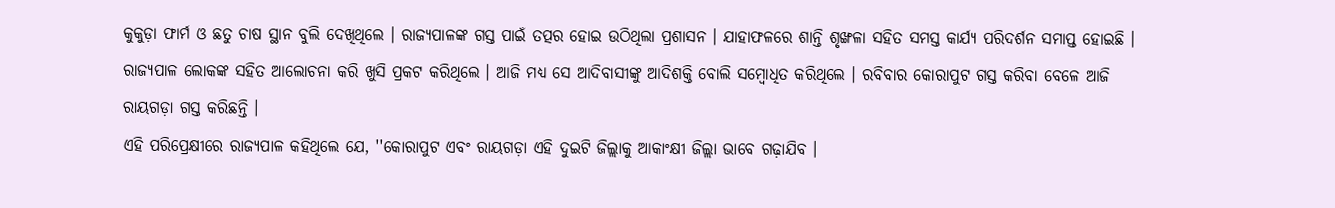କୁକୁଡ଼ା ଫାର୍ମ ଓ ଛତୁ ଚାଷ ସ୍ଥାନ ବୁଲି ଦେଖିଥିଲେ । ରାଜ୍ୟପାଳଙ୍କ ଗସ୍ତ ପାଇଁ ତତ୍ପର ହୋଇ ଉଠିଥିଲା ପ୍ରଶାସନ । ଯାହାଫଳରେ ଶାନ୍ତି ଶୃଙ୍ଖଳା ସହିତ ସମସ୍ତ କାର୍ଯ୍ୟ ପରିଦର୍ଶନ ସମାପ୍ତ ହୋଇଛି । ରାଜ୍ୟପାଳ ଲୋକଙ୍କ ସହିତ ଆଲୋଚନା କରି ଖୁସି ପ୍ରକଟ କରିଥିଲେ । ଆଜି ମଧ୍ୟ ସେ ଆଦିବାସୀଙ୍କୁ ଆଦିଶକ୍ତି ବୋଲି ସମ୍ବୋଧିତ କରିଥିଲେ । ରବିବାର କୋରାପୁଟ ଗସ୍ତ କରିବା ବେଳେ ଆଜି ରାୟଗଡ଼ା ଗସ୍ତ କରିଛନ୍ତି ।
ଏହି ପରିପ୍ରେକ୍ଷୀରେ ରାଜ୍ୟପାଳ କହିଥିଲେ ଯେ, ''କୋରାପୁଟ ଏବଂ ରାୟଗଡ଼ା ଏହି ଦୁଇଟି ଜିଲ୍ଲାକୁ ଆକାଂକ୍ଷୀ ଜିଲ୍ଲା ଭାବେ ଗଢ଼ାଯିବ ।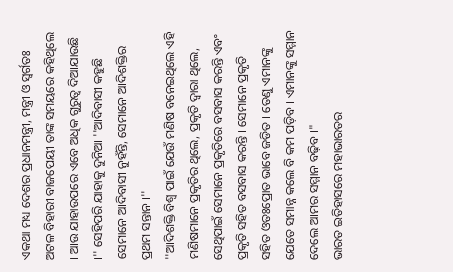ଏକଥା ମଧ୍ୟ ଦେଶର ପ୍ରଧାନମନ୍ତ୍ରୀ, ମନ୍ତ୍ରୀ ଓ ସ୍ବର୍ଗତଃ ଅଟଳ ବିହାରୀ ବାଜପେୟୀ ତାଙ୍କ ସମୟରେ କହିଥିଲେ । ଆଉ ଯାହାଉପରେ ଏବେ ଅଧିକ ଗୁରୁତ୍ବ ଦିଆଯାଉଛି ।'' ସେହିପରି ଯାହାକୁ ଦୁନିଆ ''ଆଦିବାସୀ କହୁଛି ସେମାନେ ଆଦିବାସୀ ନୁହଁନ୍ତି, ସେମାନେ ଆଦିଶକ୍ତିର ପ୍ରଥମ ସନ୍ତାନ ।''
''ଆଦିଶକ୍ତି ବିଶ୍ବ ପାଇଁ ଯେଉଁ ମଣିଷ ବନେଇଥିଲେ ଏହି ମଣିଷମାନେ ପ୍ରକୃତିର ଥିଲେ, ପ୍ରକୃତି ଦ୍ବାରା ଥିଲେ, ସେଥିପାଇଁ ସେମାନେ ପ୍ରକୃତିରେ ବସବାସ କରନ୍ତି ଏବଂ ପ୍ରକୃତି ସହିତ ବସବାସ କରନ୍ତି । ସେମାନେ ପ୍ରକୃତି ସହିତ ଓତଃପ୍ରୋତ ଭାବେ ଜଡିତ । ତେଣୁ ଏମାନଙ୍କୁ ଯେତେ ସମାନ୍ନ କଲେ ବି କମ ପଡ଼ିବ । ଏମାନଙ୍କୁ ସମ୍ମାନ ଦେଲେ ଆମର ସମ୍ମାନ ବଢ଼ିବ ।"
ଭାରତ ଇତିହାସରେ ମହାଭାରତର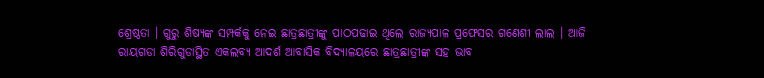ଶ୍ରେଷ୍ଠତା । ଗୁରୁ ଶିଷ୍ୟଙ୍କ ସମ୍ପର୍କକୁ ନେଇ ଛାତ୍ରଛାତ୍ରୀଙ୍କୁ ପାଠପଢାଇ ଥିଲେ ରାଜ୍ୟପାଳ ପ୍ରଫେସର ଗଣେଶୀ ଲାଲ । ଆଜି ରାୟଗଡା ଶିରିଗୁଡାସ୍ଥିତ ଏକଲବ୍ୟ ଆଦର୍ଶ ଆବାସିକ ବିଦ୍ୟାଳୟରେ ଛାତ୍ରଛାତ୍ରୀଙ୍କ ସହ ଭାବ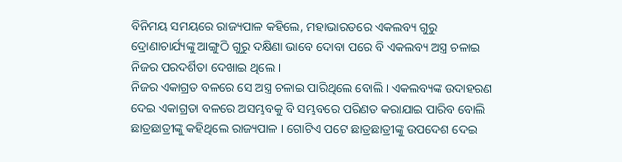ବିନିମୟ ସମୟରେ ରାଜ୍ୟପାଳ କହିଲେ, ମହାଭାରତରେ ଏକଲବ୍ୟ ଗୁରୁ ଦ୍ରୋଣାଚାର୍ଯ୍ୟଙ୍କୁ ଆଙ୍ଗୁଠି ଗୁରୁ ଦକ୍ଷିଣା ଭାବେ ଦୋବା ପରେ ବି ଏକଲବ୍ୟ ଅସ୍ତ୍ର ଚଳାଇ ନିଜର ପରଦର୍ଶିତା ଦେଖାଇ ଥିଲେ ।
ନିଜର ଏକାଗ୍ରତ ବଳରେ ସେ ଅସ୍ତ୍ର ଚଳାଇ ପାରିଥିଲେ ବୋଲି । ଏକଲବ୍ୟଙ୍କ ଉଦାହରଣ ଦେଇ ଏକାଗ୍ରତା ବଳରେ ଅସମ୍ଭବକୁ ବି ସମ୍ଭବରେ ପରିଣତ କରାଯାଇ ପାରିବ ବୋଲି ଛାତ୍ରଛାତ୍ରୀଙ୍କୁ କହିଥିଲେ ରାଜ୍ୟପାଳ । ଗୋଟିଏ ପଟେ ଛାତ୍ରଛାତ୍ରୀଙ୍କୁ ଉପଦେଶ ଦେଇ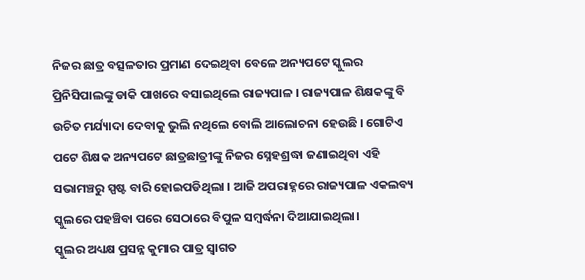ନିଜର ଛାତ୍ର ବତ୍ସଳତାର ପ୍ରମାଣ ଦେଇଥିବା ବେଳେ ଅନ୍ୟପଟେ ସ୍କୁଲର ପ୍ରିନିସିପାଲଙ୍କୁ ଡାକି ପାଖରେ ବସାଇଥିଲେ ରାଜ୍ୟପାଳ । ରାଜ୍ୟପାଳ ଶିକ୍ଷକଙ୍କୁ ବି ଉଚିତ ମର୍ଯ୍ୟାଦା ଦେବାକୁ ଭୁଲି ନଥିଲେ ବୋଲି ଆଲୋଚନା ହେଉଛି । ଗୋଟିଏ ପଟେ ଶିକ୍ଷକ ଅନ୍ୟପଟେ ଛାତ୍ରଛାତ୍ରୀଙ୍କୁ ନିଜର ସ୍ନେହଶ୍ରଦ୍ଧା ଜଣାଇଥିବା ଏହି ସଭାମଞ୍ଚରୁ ସ୍ପଷ୍ଟ ବାରି ହୋଇପଡିଥିଲା । ଆଜି ଅପରାହ୍ନରେ ରାଜ୍ୟପାଳ ଏକଲବ୍ୟ ସ୍କୁଲରେ ପହଞ୍ଚିବା ପରେ ସେଠାରେ ବିପୁଳ ସମ୍ବର୍ଦ୍ଧନା ଦିଆଯାଇଥିଲା।
ସ୍କୁଲର ଅଧ୍ୟକ୍ଷ ପ୍ରସନ୍ନ କୁମାର ପାତ୍ର ସ୍ୱାଗତ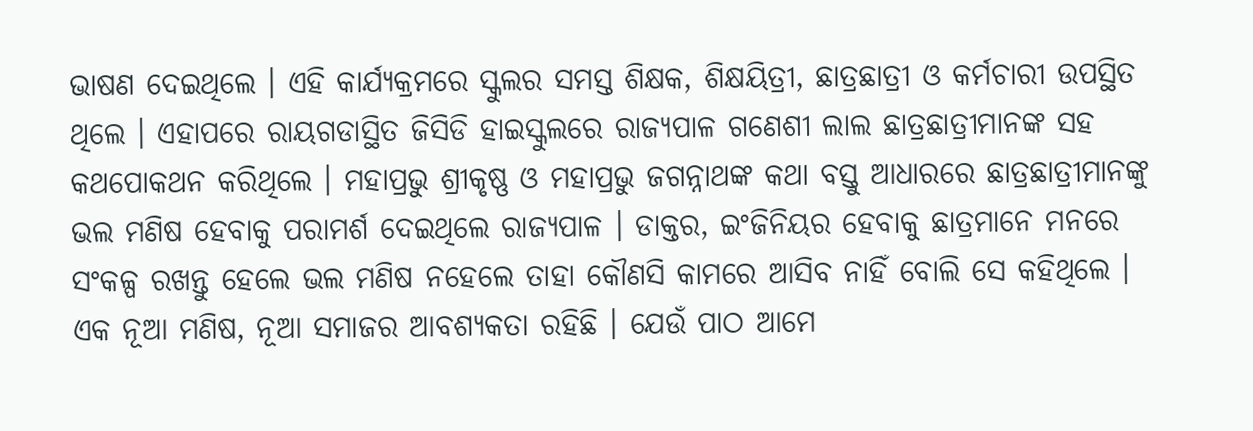ଭାଷଣ ଦେଇଥିଲେ । ଏହି କାର୍ଯ୍ୟକ୍ରମରେ ସ୍କୁଲର ସମସ୍ତ ଶିକ୍ଷକ, ଶିକ୍ଷୟିତ୍ରୀ, ଛାତ୍ରଛାତ୍ରୀ ଓ କର୍ମଚାରୀ ଉପସ୍ଥିତ ଥିଲେ । ଏହାପରେ ରାୟଗଡାସ୍ଥିତ ଜିସିଡି ହାଇସ୍କୁଲରେ ରାଜ୍ୟପାଳ ଗଣେଶୀ ଲାଲ ଛାତ୍ରଛାତ୍ରୀମାନଙ୍କ ସହ କଥପୋକଥନ କରିଥିଲେ । ମହାପ୍ରଭୁ ଶ୍ରୀକୃଷ୍ଣ ଓ ମହାପ୍ରଭୁ ଜଗନ୍ନାଥଙ୍କ କଥା ବସ୍ତୁ ଆଧାରରେ ଛାତ୍ରଛାତ୍ରୀମାନଙ୍କୁ ଭଲ ମଣିଷ ହେବାକୁ ପରାମର୍ଶ ଦେଇଥିଲେ ରାଜ୍ୟପାଳ । ଡାକ୍ତର, ଇଂଜିନିୟର ହେବାକୁ ଛାତ୍ରମାନେ ମନରେ ସଂକଳ୍ପ ରଖନ୍ତୁ ହେଲେ ଭଲ ମଣିଷ ନହେଲେ ତାହା କୌଣସି କାମରେ ଆସିବ ନାହିଁ ବୋଲି ସେ କହିଥିଲେ ।
ଏକ ନୂଆ ମଣିଷ, ନୂଆ ସମାଜର ଆବଶ୍ୟକତା ରହିଛି । ଯେଉଁ ପାଠ ଆମେ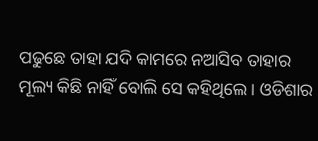ପଢୁଛେ ତାହା ଯଦି କାମରେ ନଆସିବ ତାହାର ମୂଲ୍ୟ କିଛି ନାହିଁ ବୋଲି ସେ କହିଥିଲେ । ଓଡିଶାର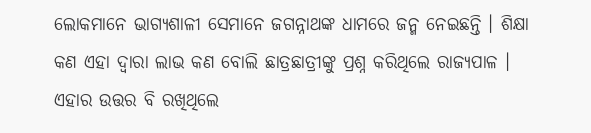ଲୋକମାନେ ଭାଗ୍ୟଶାଳୀ ସେମାନେ ଜଗନ୍ନାଥଙ୍କ ଧାମରେ ଜନ୍ମ ନେଇଛନ୍ତି । ଶିକ୍ଷା କଣ ଏହା ଦ୍ୱାରା ଲାଭ କଣ ବୋଲି ଛାତ୍ରଛାତ୍ରୀଙ୍କୁ ପ୍ରଶ୍ନ କରିଥିଲେ ରାଜ୍ୟପାଳ । ଏହାର ଉତ୍ତର ବି ରଖିଥିଲେ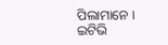ପିଲାମାନେ ।
ଇଟିଭି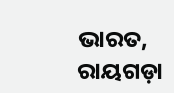ଭାରତ, ରାୟଗଡ଼ା